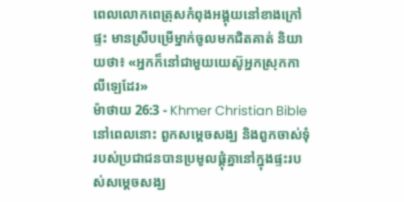ពេលលោកពេត្រុសកំពុងអង្គុយនៅខាងក្រៅផ្ទះ មានស្រីបម្រើម្នាក់ចូលមកជិតគាត់ និយាយថា៖ «អ្នកក៏នៅជាមួយយេស៊ូអ្នកស្រុកកាលីឡេដែរ»
ម៉ាថាយ 26:3 - Khmer Christian Bible នៅពេលនោះ ពួកសម្ដេចសង្ឃ និងពួកចាស់ទុំរបស់ប្រជាជនបានប្រមូលផ្ដុំគ្នានៅក្នុងផ្ទះរបស់សម្ដេចសង្ឃ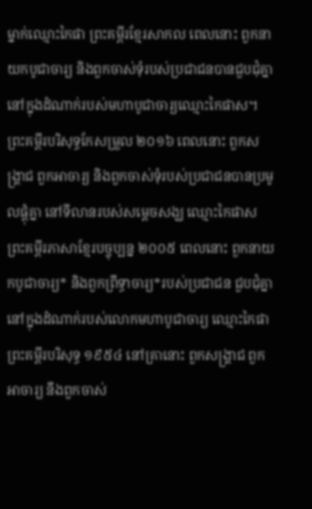ម្នាក់ឈ្មោះកៃផា ព្រះគម្ពីរខ្មែរសាកល ពេលនោះ ពួកនាយកបូជាចារ្យ និងពួកចាស់ទុំរបស់ប្រជាជនបានជួបជុំគ្នានៅក្នុងដំណាក់របស់មហាបូជាចារ្យឈ្មោះកៃផាស។ ព្រះគម្ពីរបរិសុទ្ធកែសម្រួល ២០១៦ ពេលនោះ ពួកសង្គ្រាជ ពួកអាចារ្យ និងពួកចាស់ទុំរបស់ប្រជាជនបានប្រមូលផ្ដុំគ្នា នៅទីលានរបស់សម្ដេចសង្ឃ ឈ្មោះកៃផាស ព្រះគម្ពីរភាសាខ្មែរបច្ចុប្បន្ន ២០០៥ ពេលនោះ ពួកនាយកបូជាចារ្យ* និងពួកព្រឹទ្ធាចារ្យ*របស់ប្រជាជន ជួបជុំគ្នានៅក្នុងដំណាក់របស់លោកមហាបូជាចារ្យ ឈ្មោះកៃផា ព្រះគម្ពីរបរិសុទ្ធ ១៩៥៤ នៅគ្រានោះ ពួកសង្គ្រាជ ពួកអាចារ្យ នឹងពួកចាស់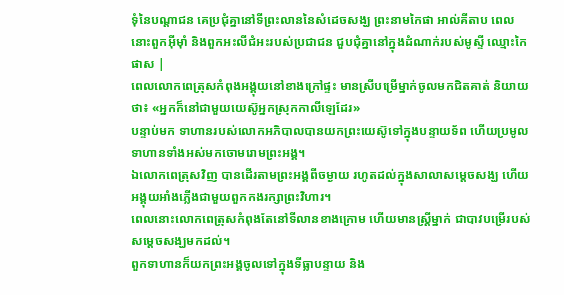ទុំនៃបណ្តាជន គេប្រជុំគ្នានៅទីព្រះលាននៃសំដេចសង្ឃ ព្រះនាមកៃផា អាល់គីតាប ពេលនោះពួកអ៊ីមុាំ និងពួកអះលីជំអះរបស់ប្រជាជន ជួបជុំគ្នានៅក្នុងដំណាក់របស់មូស្ទី ឈ្មោះកៃផាស |
ពេលលោកពេត្រុសកំពុងអង្គុយនៅខាងក្រៅផ្ទះ មានស្រីបម្រើម្នាក់ចូលមកជិតគាត់ និយាយថា៖ «អ្នកក៏នៅជាមួយយេស៊ូអ្នកស្រុកកាលីឡេដែរ»
បន្ទាប់មក ទាហានរបស់លោកអភិបាលបានយកព្រះយេស៊ូទៅក្នុងបន្ទាយទ័ព ហើយប្រមូលទាហានទាំងអស់មកចោមរោមព្រះអង្គ។
ឯលោកពេត្រុសវិញ បានដើរតាមព្រះអង្គពីចម្ងាយ រហូតដល់ក្នុងសាលាសម្ដេចសង្ឃ ហើយអង្គុយអាំងភ្លើងជាមួយពួកកងរក្សាព្រះវិហារ។
ពេលនោះលោកពេត្រុសកំពុងតែនៅទីលានខាងក្រោម ហើយមានស្ដ្រីម្នាក់ ជាបាវបម្រើរបស់សម្ដេចសង្ឃមកដល់។
ពួកទាហានក៏យកព្រះអង្គចូលទៅក្នុងទីធ្លាបន្ទាយ និង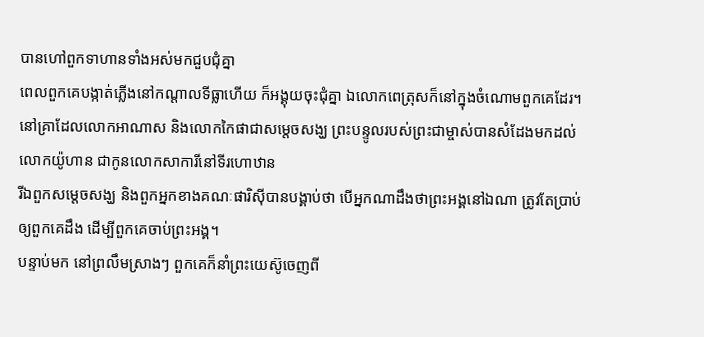បានហៅពួកទាហានទាំងអស់មកជួបជុំគ្នា
ពេលពួកគេបង្កាត់ភ្លើងនៅកណ្ដាលទីធ្លាហើយ ក៏អង្គុយចុះជុំគ្នា ឯលោកពេត្រុសក៏នៅក្នុងចំណោមពួកគេដែរ។
នៅគ្រាដែលលោកអាណាស និងលោកកៃផាជាសម្ដេចសង្ឃ ព្រះបន្ទូលរបស់ព្រះជាម្ចាស់បានសំដែងមកដល់លោកយ៉ូហាន ជាកូនលោកសាការីនៅទីរហោឋាន
រីឯពួកសម្តេចសង្ឃ និងពួកអ្នកខាងគណៈផារិស៊ីបានបង្គាប់ថា បើអ្នកណាដឹងថាព្រះអង្គនៅឯណា ត្រូវតែប្រាប់ឲ្យពួកគេដឹង ដើម្បីពួកគេចាប់ព្រះអង្គ។
បន្ទាប់មក នៅព្រលឹមស្រាងៗ ពួកគេក៏នាំព្រះយេស៊ូចេញពី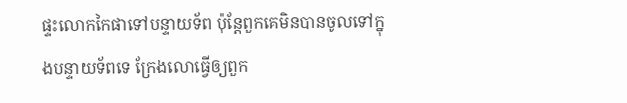ផ្ទះលោកកៃផាទៅបន្ទាយទ័ព ប៉ុន្ដែពួកគេមិនបានចូលទៅក្នុងបន្ទាយទ័ពទេ ក្រែងលោធ្វើឲ្យពួក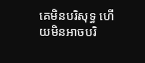គេមិនបរិសុទ្ធ ហើយមិនអាចបរិ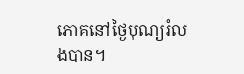ភោគនៅថ្ងៃបុណ្យរំលងបាន។